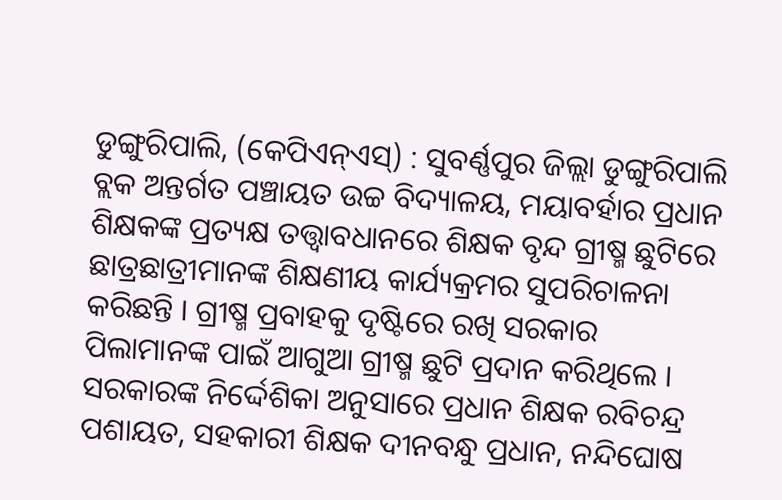ଡୁଙ୍ଗୁରିପାଲି, (କେପିଏନ୍ଏସ୍) : ସୁବର୍ଣ୍ଣପୁର ଜିଲ୍ଲା ଡୁଙ୍ଗୁରିପାଲି ବ୍ଲକ ଅନ୍ତର୍ଗତ ପଞ୍ଚାୟତ ଉଚ୍ଚ ବିଦ୍ୟାଳୟ, ମୟାବର୍ହାର ପ୍ରଧାନ ଶିକ୍ଷକଙ୍କ ପ୍ରତ୍ୟକ୍ଷ ତତ୍ତ୍ଵାବଧାନରେ ଶିକ୍ଷକ ବୃନ୍ଦ ଗ୍ରୀଷ୍ମ ଛୁଟିରେ ଛାତ୍ରଛାତ୍ରୀମାନଙ୍କ ଶିକ୍ଷଣୀୟ କାର୍ଯ୍ୟକ୍ରମର ସୁପରିଚାଳନା କରିଛନ୍ତି । ଗ୍ରୀଷ୍ମ ପ୍ରବାହକୁ ଦୃଷ୍ଟିରେ ରଖି ସରକାର ପିଲାମାନଙ୍କ ପାଇଁ ଆଗୁଆ ଗ୍ରୀଷ୍ମ ଛୁଟି ପ୍ରଦାନ କରିଥିଲେ । ସରକାରଙ୍କ ନିର୍ଦ୍ଦେଶିକା ଅନୁସାରେ ପ୍ରଧାନ ଶିକ୍ଷକ ରବିଚନ୍ଦ୍ର ପଶାୟତ, ସହକାରୀ ଶିକ୍ଷକ ଦୀନବନ୍ଧୁ ପ୍ରଧାନ, ନନ୍ଦିଘୋଷ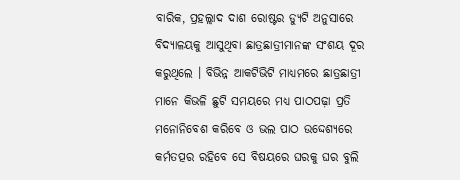ବାରିକ, ପ୍ରହଲ୍ଲାଦ ଦାଶ ରୋଷ୍ଟର ଡ୍ୟୁଟି ଅନୁସାରେ ବିଦ୍ୟାଳୟକୁ ଆସୁଥିବା ଛାତ୍ରଛାତ୍ରୀମାନଙ୍କ ସଂଶୟ ଦୂର କରୁଥିଲେ । ବିଭିନ୍ନ ଆକଟିଭିଟି ମାଧ୍ୟମରେ ଛାତ୍ରଛାତ୍ରୀ ମାନେ କିଭଳି ଛୁଟି ସମୟରେ ମଧ୍ୟ ପାଠପଢ଼ା ପ୍ରତି ମନୋନିବେଶ କରିବେ ଓ ଭଲ ପାଠ ଉଦ୍ଦେଶ୍ୟରେ କର୍ମତତ୍ପର ରହିବେ ସେ ବିଷୟରେ ଘରକୁ ଘର ବୁଲି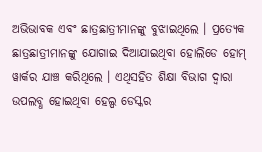ଅଭିଭାବକ ଏବଂ ଛାତ୍ରଛାତ୍ରୀମାନଙ୍କୁ ବୁଝାଇଥିଲେ । ପ୍ରତ୍ୟେକ ଛାତ୍ରଛାତ୍ରୀମାନଙ୍କୁ ଯୋଗାଇ ଦିଆଯାଇଥିବା ହୋଲିଡେ ହୋମ୍ ୱାର୍କର ଯାଞ୍ଚ କରିଥିଲେ । ଏଥିସହିତ ଶିକ୍ଷା ବିଭାଗ ଦ୍ଵାରା ଉପଲବ୍ଧ ହୋଇଥିବା ହେଲ୍ପ ଡେସ୍କର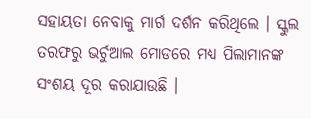ସହାୟତା ନେବାକୁ ମାର୍ଗ ଦର୍ଶନ କରିଥିଲେ । ସ୍କୁଲ ତରଫରୁ ଭର୍ଚୁଆଲ ମୋଡରେ ମଧ୍ୟ ପିଲାମାନଙ୍କ ସଂଶୟ ଦୂର କରାଯାଉଛି ।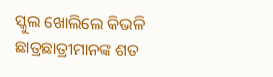ସ୍କୁଲ ଖୋଲିଲେ କିଭଳି ଛାତ୍ରଛାତ୍ରୀମାନଙ୍କ ଶତ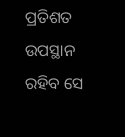ପ୍ରତିଶତ ଉପସ୍ଥାନ ରହିବ ସେ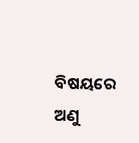ବିଷୟରେ ଅଣୁ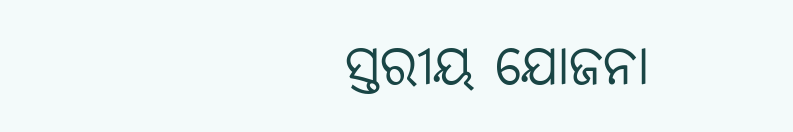ସ୍ତରୀୟ ଯୋଜନା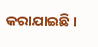କରାଯାଇଛି ।